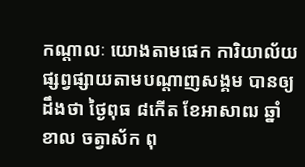កណ្តាលៈ យោងតាមផេក ការិយាល័យផ្សព្វផ្សាយតាមបណ្តាញសង្គម បានឲ្យដឹងថា ថ្ងៃពុធ ៨កើត ខែអាសាឍ ឆ្នាំខាល ចត្វាស័ក ពុ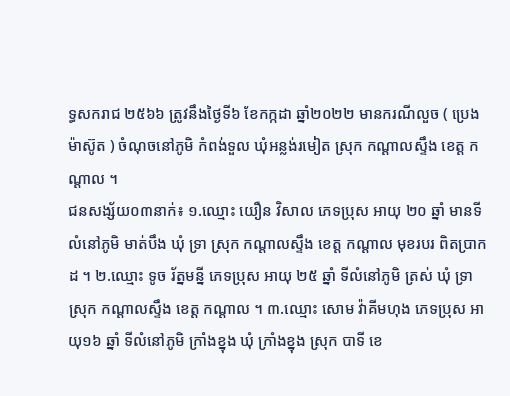ទ្ធសករាជ ២៥៦៦ ត្រូវនឹងថ្ងៃទី៦ ខែកក្កដា ឆ្នាំ២០២២ មានករណីលួច ( ប្រេងម៉ាស៊ូត ) ចំណុចនៅភូមិ កំពង់ទួល ឃុំអន្លង់រមៀត ស្រុក កណ្ដាលស្ទឹង ខេត្ត កណ្ដាល ។
ជនសង្ស័យ០៣នាក់៖ ១.ឈ្មោះ យឿន វិសាល ភេទប្រុស អាយុ ២០ ឆ្នាំ មានទីលំនៅភូមិ មាត់បឹង ឃុំ ទ្រា ស្រុក កណ្ដាលស្ទឹង ខេត្ត កណ្ដាល មុខរបរ ពិតប្រាកដ ។ ២.ឈ្មោះ ទូច រ័ត្នមន្នី ភេទប្រុស អាយុ ២៥ ឆ្នាំ ទីលំនៅភូមិ ត្រស់ ឃុំ ទ្រា ស្រុក កណ្ដាលស្ទឹង ខេត្ត កណ្ដាល ។ ៣.ឈ្មោះ សោម វ៉ាគីមហុង ភេទប្រុស អាយុ១៦ ឆ្នាំ ទីលំនៅភូមិ ក្រាំងខ្នុង ឃុំ ក្រាំងខ្នុង ស្រុក បាទី ខេ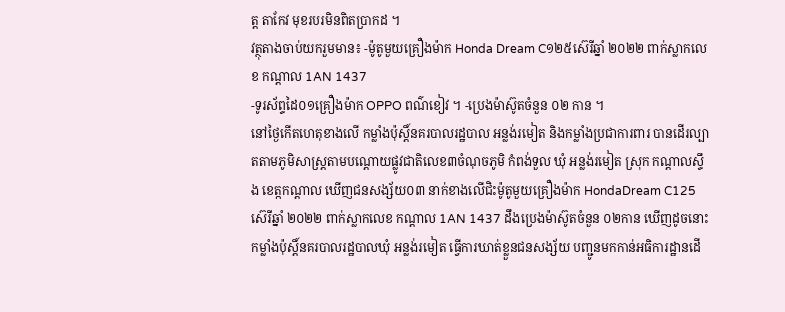ត្ត តាកែវ មុខរបរមិនពិតប្រាកដ ។
វត្ថុតាងចាប់យករួមមាន៖ -ម៉ូតូមួយគ្រឿងម៉ាក Honda Dream C១២៥ស៊េរីឆ្នាំ ២០២២ ពាក់ស្លាកលេខ កណ្ដាល 1AN 1437
-ទូរស័ព្ទដៃ០១គ្រឿងម៉ាក OPPO ពណ៌ខៀវ ។ -ប្រេងម៉ាស៊ូតចំនួន ០២ កាន ។
នៅថ្ងៃកើតហេតុខាងលើ កម្លាំងប៉ុស្តិ៍នគរបាលរដ្ឋបាល អន្លង់រមៀត និងកម្លាំងប្រជាការពារ បានដើរល្បាតតាមភូមិសាស្រ្តតាមបណ្តោយផ្លូវជាតិលេខ៣ចំណុចភូមិ កំពង់ទួល ឃុំ អន្លង់រមៀត ស្រុក កណ្តាលស្ទឹង ខេត្កកណ្តាល ឃើញជនសង្ស័យ០៣ នាក់ខាងលើជិះម៉ូតូមួយគ្រឿងម៉ាក HondaDream C125 ស៊េរីឆ្នាំ ២០២២ ពាក់ស្លាកលេខ កណ្ដាល 1AN 1437 ដឹងប្រេងម៉ាស៊ូតចំនួន ០២កាន ឃើញដូចនោះ កម្លាំងប៉ុស្តិ៍នគរបាលរដ្ឋបាលឃុំ អន្លង់រមៀត ធ្វើការឃាត់ខ្លួនជនសង្ស័យ បញ្ជូនមកកាន់អធិការដ្ឋានដើ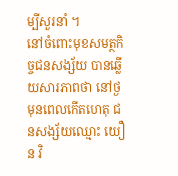ម្បីសួរនាំ ។
នៅចំពោះមុខសមត្ថកិច្ចជនសង្ស័យ បានឆ្លើយសារភាពថា នៅថ្ងមុនពេលកើតហេតុ ជនសង្ស័យឈ្មោះ យឿន វិ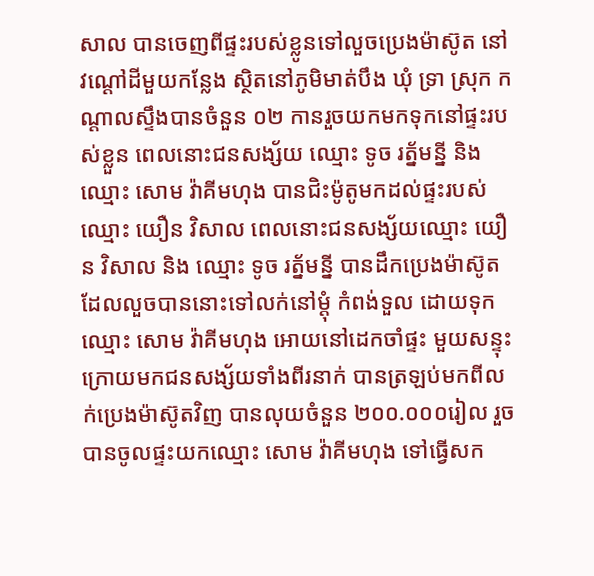សាល បានចេញពីផ្ទះរបស់ខ្លូនទៅលួចប្រេងម៉ាស៊ូត នៅវណ្តៅដីមួយកន្លែង ស្ថិតនៅភូមិមាត់បឹង ឃុំ ទ្រា ស្រុក កណ្ដាលស្ទឹងបានចំនួន ០២ កានរួចយកមកទុកនៅផ្ទះរបស់ខ្លួន ពេលនោះជនសង្ស័យ ឈ្មោះ ទូច រត្ន័មន្នី និង ឈ្មោះ សោម វ៉ាគីមហុង បានជិះម៉ូតូមកដល់ផ្ទះរបស់ឈ្មោះ យឿន វិសាល ពេលនោះជនសង្ស័យឈ្មោះ យឿន វិសាល និង ឈ្មោះ ទូច រត្ន័មន្នី បានដឹកប្រេងម៉ាស៊ូតដែលលួចបាននោះទៅលក់នៅម្តុំ កំពង់ទួល ដោយទុកឈ្មោះ សោម វ៉ាគីមហុង អោយនៅដេកចាំផ្ទះ មួយសន្ទុះក្រោយមកជនសង្ស័យទាំងពីរនាក់ បានត្រឡប់មកពីលក់ប្រេងម៉ាស៊ូតវិញ បានលុយចំនួន ២០០.០០០រៀល រួចបានចូលផ្ទះយកឈ្មោះ សោម វ៉ាគីមហុង ទៅធ្វើសក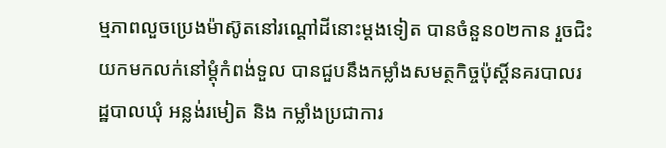ម្មភាពលួចប្រេងម៉ាស៊ូតនៅរណ្ដៅដីនោះម្តងទៀត បានចំនួន០២កាន រួចជិះយកមកលក់នៅម្តុំកំពង់ទួល បានជួបនឹងកម្លាំងសមត្ថកិច្ចប៉ុស្តិ៍នគរបាលរដ្ឋបាលឃុំ អន្លង់រមៀត និង កម្លាំងប្រជាការ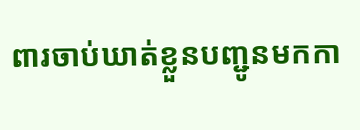ពារចាប់ឃាត់ខ្លួនបញ្ជូនមកកា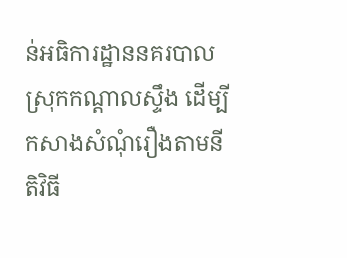ន់អធិការដ្ឋាននគរបាលស្រុកកណ្ដាលស្ទឹង ដើម្បីកសាងសំណុំរឿងតាមនីតិវិធី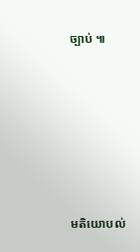ច្បាប់ ៕







មតិយោបល់